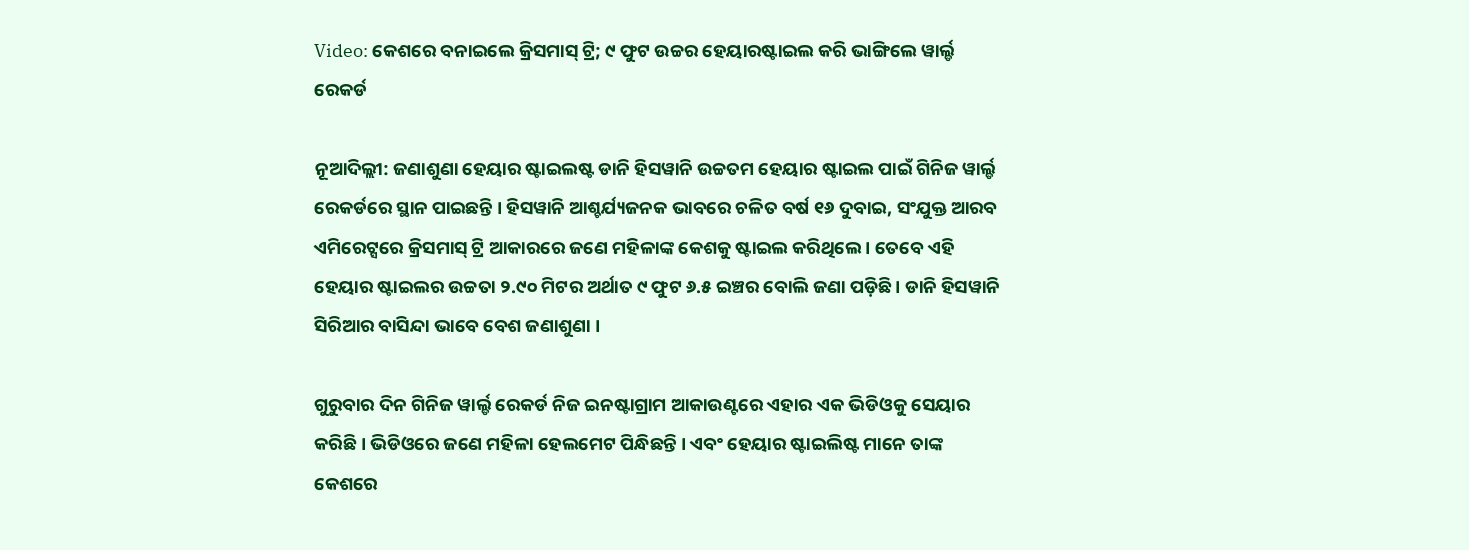Video: କେଶରେ ବନାଇଲେ କ୍ରିସମାସ୍ ଟ୍ରି; ୯ ଫୁଟ ଉଚ୍ଚର ହେୟାରଷ୍ଟାଇଲ କରି ଭାଙ୍ଗିଲେ ୱାର୍ଲ୍ଡ ରେକର୍ଡ

ନୂଆଦିଲ୍ଲୀ: ଜଣାଶୁଣା ହେୟାର ଷ୍ଟାଇଲଷ୍ଟ ଡାନି ହିସୱାନି ଉଚ୍ଚତମ ହେୟାର ଷ୍ଟାଇଲ ପାଇଁ ଗିନିଜ ୱାର୍ଲ୍ଡ ରେକର୍ଡରେ ସ୍ଥାନ ପାଇଛନ୍ତି । ହିସୱାନି ଆଶ୍ଚର୍ଯ୍ୟଜନକ ଭାବରେ ଚଳିତ ବର୍ଷ ୧୬ ଦୁବାଇ, ସଂଯୁକ୍ତ ଆରବ ଏମିରେଟ୍ସରେ କ୍ରିସମାସ୍ ଟ୍ରି ଆକାରରେ ଜଣେ ମହିଳାଙ୍କ କେଶକୁ ଷ୍ଟାଇଲ କରିଥିଲେ । ତେବେ ଏହି ହେୟାର ଷ୍ଟାଇଲର ଉଚ୍ଚତା ୨.୯୦ ମିଟର ଅର୍ଥାତ ୯ ଫୁଟ ୬.୫ ଇଞ୍ଚର ବୋଲି ଜଣା ପଡ଼ିଛି । ଡାନି ହିସୱାନି ସିରିଆର ବାସିନ୍ଦା ଭାବେ ବେଶ ଜଣାଶୁଣା ।

ଗୁରୁବାର ଦିନ ଗିନିଜ ୱାର୍ଲ୍ଡ ରେକର୍ଡ ନିଜ ଇନଷ୍ଟାଗ୍ରାମ ଆକାଉଣ୍ଟରେ ଏହାର ଏକ ଭିଡିଓକୁ ସେୟାର କରିଛି । ଭିଡିଓରେ ଜଣେ ମହିଳା ହେଲମେଟ ପିନ୍ଧିଛନ୍ତି । ଏବଂ ହେୟାର ଷ୍ଟାଇଲିଷ୍ଟ ମାନେ ତାଙ୍କ କେଶରେ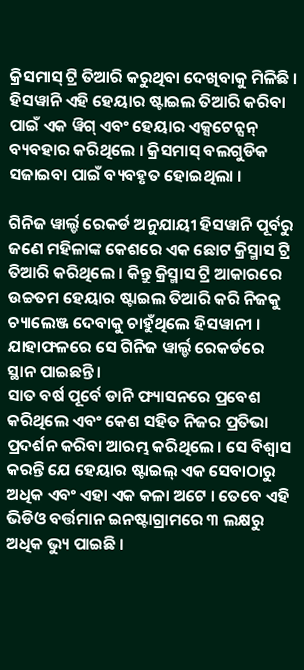କ୍ରିସମାସ୍ ଟ୍ରି ତିଆରି କରୁଥିବା ଦେଖିବାକୁ ମିଳିଛି । ହିସୱାନି ଏହି ହେୟାର ଷ୍ଟାଇଲ ତିଆରି କରିବା ପାଇଁ ଏକ ୱିଗ୍ ଏବଂ ହେୟାର ଏକ୍ସଟେନ୍ସନ୍ ବ୍ୟବହାର କରିଥିଲେ । କ୍ରିସମାସ୍ ବଲଗୁଡିକ ସଜାଇବା ପାଇଁ ବ୍ୟବହୃତ ହୋଇଥିଲା ।

ଗିନିଜ ୱାର୍ଲ୍ଡ ରେକର୍ଡ ଅନୁଯାୟୀ ହିସୱାନି ପୂର୍ବରୁ ଜଣେ ମହିଳାଙ୍କ କେଶରେ ଏକ ଛୋଟ କ୍ରିସ୍ମାସ ଟ୍ରି ତିଆରି କରିଥିଲେ । କିନ୍ତୁ କ୍ରିସ୍ମାସ ଟ୍ରି ଆକାରରେ ଉଚ୍ଚତମ ହେୟାର ଷ୍ଟାଇଲ ତିଆରି କରି ନିଜକୁ ଚ୍ୟାଲେଞ୍ଜ ଦେବାକୁ ଚାହୁଁଥିଲେ ହିସୱାନୀ । ଯାହାଫଳରେ ସେ ଗିନିଜ ୱାର୍ଲ୍ଡ ରେକର୍ଡରେ ସ୍ଥାନ ପାଇଛନ୍ତି ।
ସାତ ବର୍ଷ ପୂର୍ବେ ଡାନି ଫ୍ୟାସନରେ ପ୍ରବେଶ କରିଥିଲେ ଏବଂ କେଶ ସହିତ ନିଜର ପ୍ରତିଭା ପ୍ରଦର୍ଶନ କରିବା ଆରମ୍ଭ କରିଥିଲେ । ସେ ବିଶ୍ୱାସ କରନ୍ତି ଯେ ହେୟାର ଷ୍ଟାଇଲ୍ ଏକ ସେବାଠାରୁ ଅଧିକ ଏବଂ ଏହା ଏକ କଳା ଅଟେ । ତେବେ ଏହି ଭିଡିଓ ବର୍ତ୍ତମାନ ଇନଷ୍ଟାଗ୍ରାମରେ ୩ ଲକ୍ଷରୁ ଅଧିକ ଭ୍ୟୁ ପାଇଛି ।